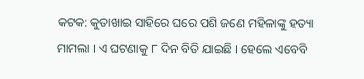କଟକ: କୁତାଖାଇ ସାହିରେ ଘରେ ପଶି ଜଣେ ମହିଳାଙ୍କୁ ହତ୍ୟା ମାମଲା । ଏ ଘଟଣାକୁ ୮ ଦିନ ବିତି ଯାଇଛି । ହେଲେ ଏବେବି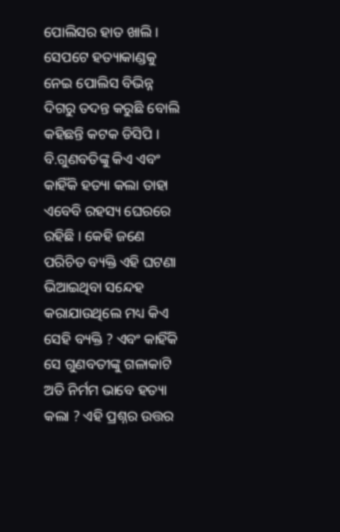ପୋଲିସର ହାତ ଖାଲି । ସେପଟେ ହତ୍ୟାକାଣ୍ଡକୁ ନେଇ ପୋଲିସ ବିଭିନ୍ନ ଦିଗରୁ ତଦନ୍ତ କରୁଛି ବୋଲି କହିଛନ୍ତି କଟକ ଡିସିପି ।
ବି.ଗୁଣବତିଙ୍କୁ କିଏ ଏବଂ କାହିଁକି ହତ୍ୟା କଲା ତାହା ଏବେବି ରହସ୍ୟ ଘେରରେ ରହିଛି । କେହି ଜଣେ ପରିଚିତ ବ୍ୟକ୍ତି ଏହି ଘଟଣା ଭିଆଇଥିବା ସନ୍ଦେହ କରାଯାଉଥିଲେ ମଧ୍ୟ କିଏ ସେହି ବ୍ୟକ୍ତି ? ଏବଂ କାହିଁକି ସେ ଗୁଣବତୀଙ୍କୁ ଗଳାକାଟି ଅତି ନିର୍ମମ ଭାବେ ହତ୍ୟା କଲା ? ଏହି ପ୍ରଶ୍ନର ଉତ୍ତର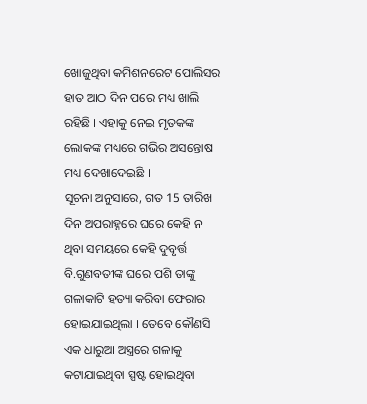ଖୋଜୁଥିବା କମିଶନରେଟ ପୋଲିସର ହାତ ଆଠ ଦିନ ପରେ ମଧ୍ୟ ଖାଲି ରହିଛି । ଏହାକୁ ନେଇ ମୃତକଙ୍କ ଲୋକଙ୍କ ମଧ୍ୟରେ ଗଭିର ଅସନ୍ତୋଷ ମଧ୍ୟ ଦେଖାଦେଇଛି ।
ସୂଚନା ଅନୁସାରେ, ଗତ 15 ତାରିଖ ଦିନ ଅପରାହ୍ନରେ ଘରେ କେହି ନ ଥିବା ସମୟରେ କେହି ଦୁବୃର୍ତ୍ତ ବି.ଗୁଣବତୀଙ୍କ ଘରେ ପଶି ତାଙ୍କୁ ଗଳାକାଟି ହତ୍ୟା କରିବା ଫେରାର ହୋଇଯାଇଥିଲା । ତେବେ କୌଣସି ଏକ ଧାରୁଆ ଅସ୍ତ୍ରରେ ଗଳାକୁ କଟାଯାଇଥିବା ସ୍ପଷ୍ଟ ହୋଇଥିବା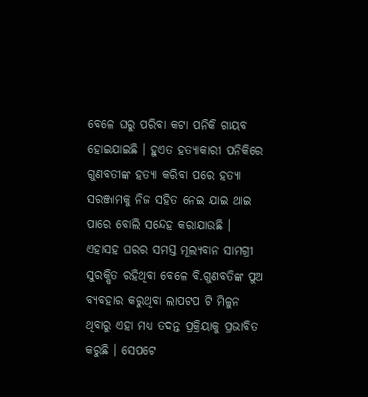ବେଳେ ଘରୁ ପରିବା କଟା ପନିକି ଗାୟବ ହୋଇଯାଇଛି । ହୁଏତ ହତ୍ୟାକାରୀ ପନିକିରେ ଗୁଣବତୀଙ୍କ ହତ୍ୟା କରିବା ପରେ ହତ୍ୟା ସରଞ୍ଜାମକୁ ନିଜ ସହିତ ନେଇ ଯାଇ ଥାଇ ପାରେ ବୋଲି ସନ୍ଦେହ କରାଯାଉଛି ।
ଏହାସହ ଘରର ସମସ୍ତ ମୂଲ୍ୟବାନ ସାମଗ୍ରୀ ସୁରକ୍ଷିତ ରହିଥିବା ବେଳେ ବି.ଗୁଣବତିଙ୍କ ପୁଅ ବ୍ୟବହାର କରୁଥିବା ଲାପଟପ ଟି ମିଳୁନ ଥିବାରୁ ଏହା ମଧ୍ୟ ତଦନ୍ତ ପ୍ରକ୍ରିୟାକୁ ପ୍ରଭାବିତ କରୁଛି । ସେପଟେ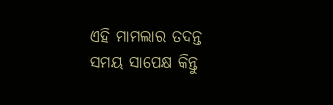ଏହି ମାମଲାର ତଦନ୍ତ ସମୟ ସାପେକ୍ଷ କିନ୍ତୁ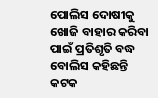ପୋଲିସ ଦୋଷୀକୁ ଖୋଜି ବାହାର କରିବା ପାଇଁ ପ୍ରତିଶୃତି ବଦ୍ଧ ବୋଲିସ କହିଛନ୍ତି କଟକ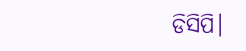ଡିସିପି।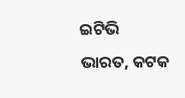ଇଟିଭି ଭାରତ, କଟକ